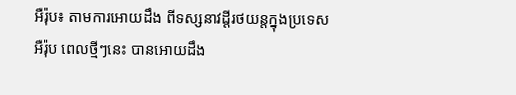អឺរ៉ុប៖ តាមការអោយដឹង ពីទស្សនាវដ្ដីរថយន្ដក្នុងប្រទេស អឺរ៉ុប ពេលថ្មីៗនេះ បានអោយដឹង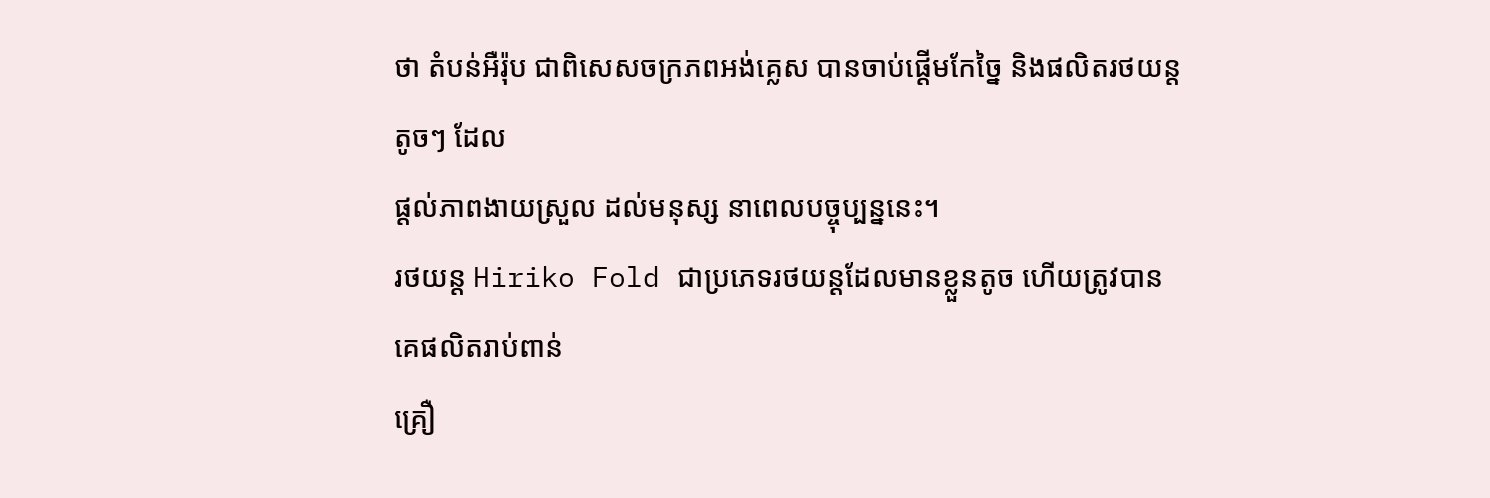ថា តំបន់អឺរ៉ុប ជាពិសេសចក្រភពអង់គ្លេស បានចាប់ផ្ដើមកែច្នៃ និងផលិតរថយន្ដតូចៗ ដែល
ផ្ដល់ភាពងាយស្រួល ដល់មនុស្ស នាពេលបច្ចុប្បន្ននេះ។
រថយន្ដ Hiriko Fold ជាប្រភេទរថយន្ដដែលមានខ្លួនតូច ហើយត្រូវបានគេផលិតរាប់ពាន់
គ្រឿ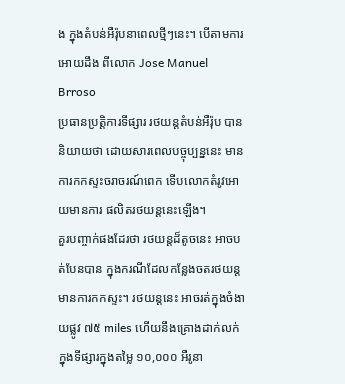ង ក្នុងតំបន់អឺរ៉ុបនាពេលថ្មីៗនេះ។ បើតាមការអោយដឹង ពីលោក Jose Manuel Brroso
ប្រធានប្រតិ្ដការទីផ្សារ រថយន្ដតំបន់អឺរ៉ុប បាននិយាយថា ដោយសារពេលបច្ចុប្បន្ននេះ មាន
ការកកស្ទះចរាចរណ៍ពេក ទើបលោកតំរូវអោយមានការ ផលិតរថយន្ដនេះឡើង។
គួរបញ្ចាក់ផងដែរថា រថយន្ដដ៏តូចនេះ អាចបត់បែនបាន ក្នុងករណីដែលកន្លែងចតរថយន្ដ
មានការកកស្ទះ។ រថយន្ដនេះ អាចរត់ក្នុងចំងាយផ្លូវ ៧៥ miles ហើយនឹងគ្រោងដាក់លក់
ក្នុងទីផ្សារក្នុងតម្លៃ ១០,០០០ អឺរូនា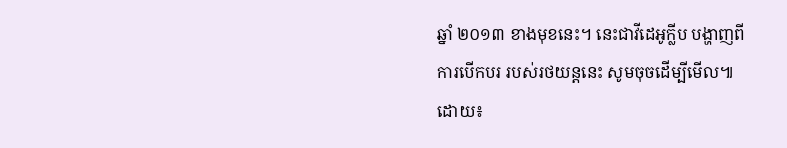ឆ្នាំ ២០១៣ ខាងមុខនេះ។ នេះជាវីដេអូក្លីប បង្ហាញពី
ការបើកបរ របស់រថយន្ដនេះ សូមចុចដើម្បីមើល៕
ដោយ៖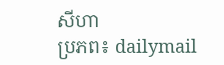សីហា
ប្រភព៖ dailymail